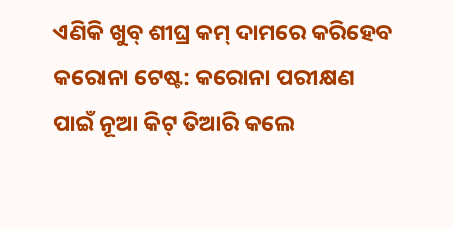ଏଣିକି ଖୁବ୍ ଶୀଘ୍ର କମ୍ ଦାମରେ କରିହେବ କରୋନା ଟେଷ୍ଟ: କରୋନା ପରୀକ୍ଷଣ ପାଇଁ ନୂଆ କିଟ୍ ତିଆରି କଲେ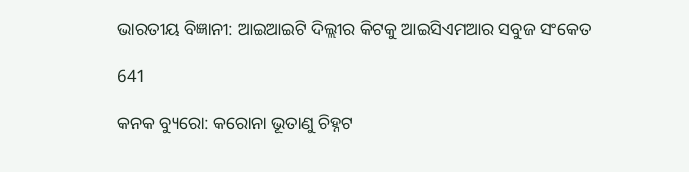ଭାରତୀୟ ବିଜ୍ଞାନୀ: ଆଇଆଇଟି ଦିଲ୍ଲୀର କିଟକୁ ଆଇସିଏମଆର ସବୁଜ ସଂକେତ

641

କନକ ବ୍ୟୁରୋ: କରୋନା ଭୂତାଣୁ ଚିହ୍ନଟ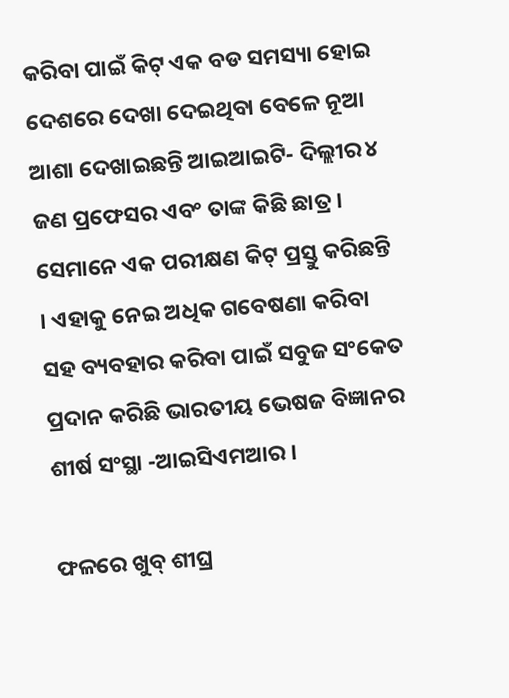କରିବା ପାଇଁ କିଟ୍ ଏକ ବଡ ସମସ୍ୟା ହୋଇ ଦେଶରେ ଦେଖା ଦେଇଥିବା ବେଳେ ନୂଆ ଆଶା ଦେଖାଇଛନ୍ତି ଆଇଆଇଟି- ଦିଲ୍ଲୀର ୪ ଜଣ ପ୍ରଫେସର ଏବଂ ତାଙ୍କ କିଛି ଛାତ୍ର । ସେମାନେ ଏକ ପରୀକ୍ଷଣ କିଟ୍ ପ୍ରସ୍ତୁ କରିଛନ୍ତି । ଏହାକୁ ନେଇ ଅଧିକ ଗବେଷଣା କରିବା ସହ ବ୍ୟବହାର କରିବା ପାଇଁ ସବୁଜ ସଂକେତ ପ୍ରଦାନ କରିଛି ଭାରତୀୟ ଭେଷଜ ବିଜ୍ଞାନର ଶୀର୍ଷ ସଂସ୍ଥା -ଆଇସିଏମଆର ।

ଫଳରେ ଖୁବ୍ ଶୀଘ୍ର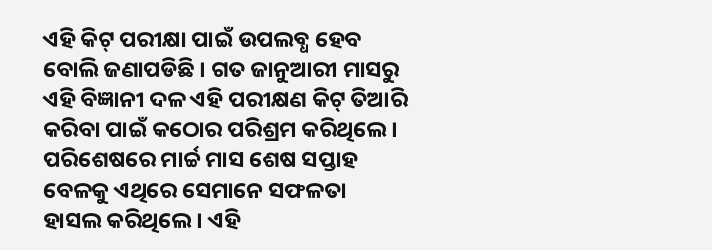ଏହି କିଟ୍ ପରୀକ୍ଷା ପାଇଁ ଉପଲବ୍ଧ ହେବ ବୋଲି ଜଣାପଡିଛି । ଗତ ଜାନୁଆରୀ ମାସରୁ ଏହି ବିଜ୍ଞାନୀ ଦଳ ଏହି ପରୀକ୍ଷଣ କିଟ୍ ତିଆରି କରିବା ପାଇଁ କଠୋର ପରିଶ୍ରମ କରିଥିଲେ । ପରିଶେଷରେ ମାର୍ଚ୍ଚ ମାସ ଶେଷ ସପ୍ତାହ ବେଳକୁ ଏଥିରେ ସେମାନେ ସଫଳତା ହାସଲ କରିଥିଲେ । ଏହି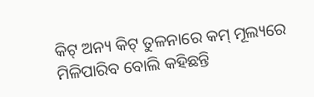କିଟ୍ ଅନ୍ୟ କିଟ୍ ତୁଳନାରେ କମ୍ ମୂଲ୍ୟରେ ମିଳିପାରିବ ବୋଲି କହିଛନ୍ତି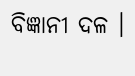ବିଜ୍ଞାନୀ ଦଳ ।